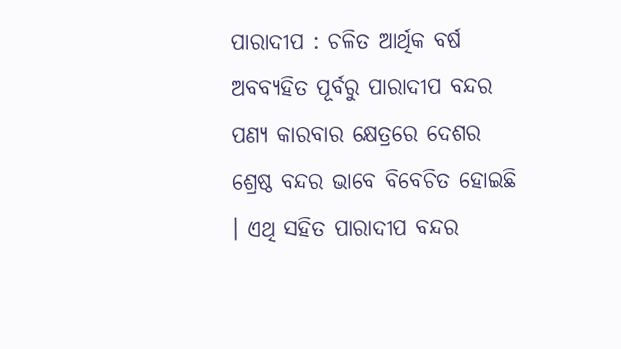ପାରାଦୀପ : ଚଳିତ ଆର୍ଥିକ ବର୍ଷ ଅବବ୍ୟହିତ ପୂର୍ବରୁ ପାରାଦୀପ ବନ୍ଦର ପଣ୍ୟ କାରବାର କ୍ଷେତ୍ରରେ ଦେଶର ଶ୍ରେଷ୍ଠ ବନ୍ଦର ଭାବେ ବିବେଚିତ ହୋଇଛି । ଏଥି ସହିତ ପାରାଦୀପ ବନ୍ଦର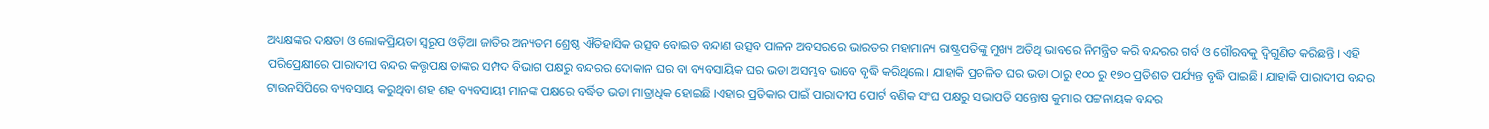ଅଧ୍ୟକ୍ଷଙ୍କର ଦକ୍ଷତା ଓ ଲୋକପ୍ରିୟତା ସ୍ୱରୂପ ଓଡ଼ିଆ ଜାତିର ଅନ୍ୟତମ ଶ୍ରେଷ୍ଠ ଐତିହାସିକ ଉତ୍ସବ ବୋଇତ ବନ୍ଦାଣ ଉତ୍ସବ ପାଳନ ଅବସରରେ ଭାରତର ମହାମାନ୍ୟ ରାଷ୍ଟ୍ରପତିଙ୍କୁ ମୁଖ୍ୟ ଅତିଥି ଭାବରେ ନିମନ୍ତ୍ରିତ କରି ବନ୍ଦରର ଗର୍ବ ଓ ଗୌରବକୁ ଦ୍ବିଗୁଣିତ କରିଛନ୍ତି । ଏହି ପରିପ୍ରେକ୍ଷୀରେ ପାରାଦୀପ ବନ୍ଦର କତ୍ତୃପକ୍ଷ ତାଙ୍କର ସମ୍ପଦ ବିଭାଗ ପକ୍ଷରୁ ବନ୍ଦରର ଦୋକାନ ଘର ବା ବ୍ୟବସାୟିକ ଘର ଭଡା ଅସମ୍ଭବ ଭାବେ ବୃଦ୍ଧି କରିଥିଲେ। ଯାହାକି ପ୍ରଚଳିତ ଘର ଭଡା ଠାରୁ ୧୦୦ ରୁ ୧୭୦ ପ୍ରତିଶତ ପର୍ଯ୍ୟନ୍ତ ବୃଦ୍ଧି ପାଇଛି। ଯାହାକି ପାରାଦୀପ ବନ୍ଦର ଟାଉନସିପିରେ ବ୍ୟବସାୟ କରୁଥିବା ଶହ ଶହ ବ୍ୟବସାୟୀ ମାନଙ୍କ ପକ୍ଷରେ ବର୍ଦ୍ଧିତ ଭଡା ମାତ୍ରାଧିକ ହୋଇଛି ।ଏହାର ପ୍ରତିକାର ପାଇଁ ପାରାଦୀପ ପୋର୍ଟ ବଣିକ ସଂଘ ପକ୍ଷରୁ ସଭାପତି ସନ୍ତୋଷ କୁମାର ପଟ୍ଟନାୟକ ବନ୍ଦର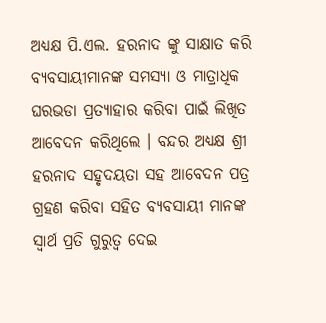ଅଧ୍ୟକ୍ଷ ପି.ଏଲ. ହରନାଦ ଙ୍କୁ ସାକ୍ଷାତ କରି ବ୍ୟବସାୟୀମାନଙ୍କ ସମସ୍ୟା ଓ ମାତ୍ରାଧିକ ଘରଭଡା ପ୍ରତ୍ୟାହାର କରିବା ପାଇଁ ଲିଖିତ ଆବେଦନ କରିଥିଲେ । ବନ୍ଦର ଅଧ୍ୟକ୍ଷ ଶ୍ରୀ ହରନାଦ ସହୃଦୟତା ସହ ଆବେଦନ ପତ୍ର ଗ୍ରହଣ କରିବା ସହିତ ବ୍ୟବସାୟୀ ମାନଙ୍କ ସ୍ୱାର୍ଥ ପ୍ରତି ଗୁରୁତ୍ୱ ଦେଇ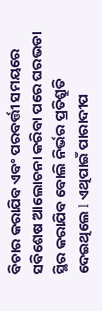ବିଚାର କରାଯିବ ଏବଂ ପରବର୍ତ୍ତୀ ସମୟରେ ସବିଶେଷ ଆଲୋଚନା କରିବା ପରେ ଘରଭଡା ସ୍ଥିର କରାଯିବ ବୋଲି ନିର୍ଭର ପ୍ରତିଶ୍ରୁତି ଦେଇଥିଲେ l ଏଥିପାଇଁ ପାରାଦୀପ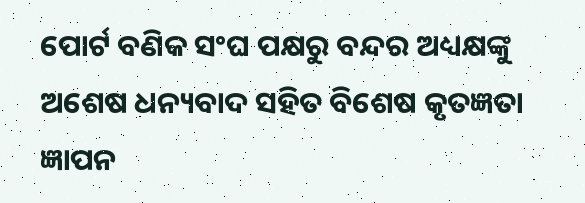ପୋର୍ଟ ବଣିକ ସଂଘ ପକ୍ଷରୁ ବନ୍ଦର ଅଧ୍ୟକ୍ଷଙ୍କୁ ଅଶେଷ ଧନ୍ୟବାଦ ସହିତ ବିଶେଷ କୃତଜ୍ଞତା ଜ୍ଞାପନ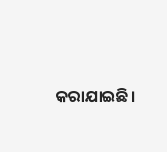କରାଯାଇଛି।